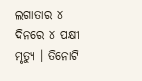ଲଗାତାର ୪ ଦିନରେ ୪ ପକ୍ଷୀ ମୃତ୍ୟୁ । ତିନୋଟି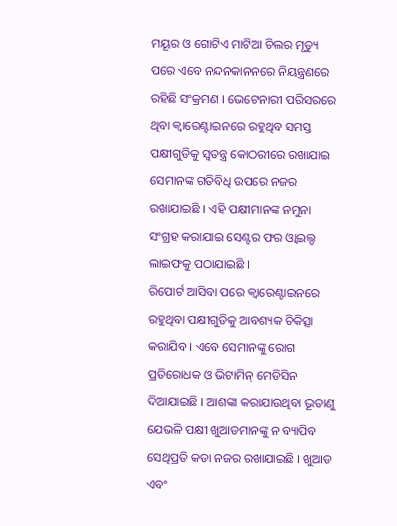ମୟୂର ଓ ଗୋଟିଏ ମାଟିଆ ଚିଲର ମୃତ୍ୟୁ ପରେ ଏବେ ନନ୍ଦନକାନନରେ ନିୟନ୍ତ୍ରଣରେ ରହିଛି ସଂକ୍ରମଣ । ଭେଟେନାରୀ ପରିସରରେ ଥିବା କ୍ବାରେଣ୍ଟାଇନରେ ରହୁଥିବ ସମସ୍ତ ପକ୍ଷୀଗୁଡିକୁ ସ୍ବତନ୍ତ୍ର କୋଠରୀରେ ରଖାଯାଇ ସେମାନଙ୍କ ଗତିବିଧି ଉପରେ ନଜର ରଖାଯାଇଛି । ଏହି ପକ୍ଷୀମାନଙ୍କ ନମୁନା ସଂଗ୍ରହ କରାଯାଇ ସେଣ୍ଟର ଫର ଓ୍ବାଇଲ୍ଡ ଲାଇଫକୁ ପଠାଯାଇଛି ।
ରିପୋର୍ଟ ଆସିବା ପରେ କ୍ବାରେଣ୍ଟାଇନରେ ରହୁଥିବା ପକ୍ଷୀଗୁଡିକୁ ଆବଶ୍ୟକ ଚିକିତ୍ସା କରାଯିବ । ଏବେ ସେମାନଙ୍କୁ ରୋଗ ପ୍ରତିରୋଧକ ଓ ଭିଟାମିନ୍ ମେଡିସିନ ଦିଆଯାଇଛି । ଆଶଙ୍କା କରାଯାଉଥିବା ଭୂତାଣୁ ଯେଭଳି ପକ୍ଷୀ ଖୁଆଡମାନଙ୍କୁ ନ ବ୍ୟାପିବ ସେଥିପ୍ରତି କଡା ନଜର ରଖାଯାଇଛି । ଖୁଆଡ ଏବଂ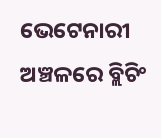ଭେଟେନାରୀ ଅଞ୍ଚଳରେ ବ୍ଲିଚିଂ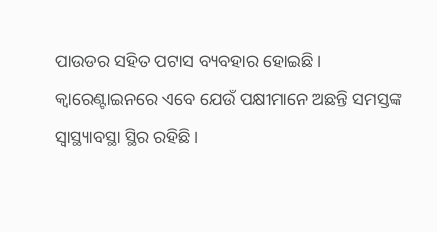ପାଉଡର ସହିତ ପଟାସ ବ୍ୟବହାର ହୋଇଛି । କ୍ବାରେଣ୍ଟାଇନରେ ଏବେ ଯେଉଁ ପକ୍ଷୀମାନେ ଅଛନ୍ତି ସମସ୍ତଙ୍କ ସ୍ବାସ୍ଥ୍ୟାବସ୍ଥା ସ୍ଥିର ରହିଛି ।